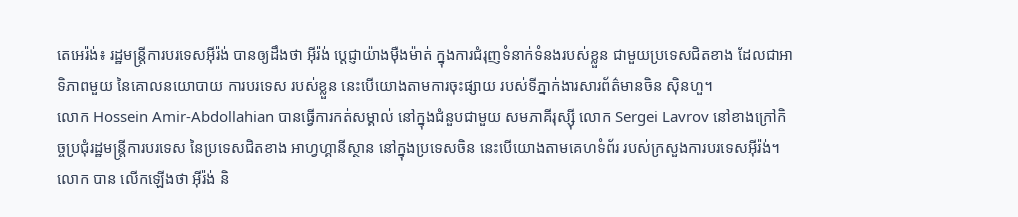តេអេរ៉ង់៖ រដ្ឋមន្ត្រីការបរទេសអ៊ីរ៉ង់ បានឲ្យដឹងថា អ៊ីរ៉ង់ ប្តេជ្ញាយ៉ាងម៉ឺងម៉ាត់ ក្នុងការជំរុញទំនាក់ទំនងរបស់ខ្លួន ជាមួយប្រទេសជិតខាង ដែលជាអាទិភាពមួយ នៃគោលនយោបាយ ការបរទេស របស់ខ្លួន នេះបើយោងតាមការចុះផ្សាយ របស់ទីភ្នាក់ងារសារព័ត៌មានចិន ស៊ិនហួ។
លោក Hossein Amir-Abdollahian បានធ្វើការកត់សម្គាល់ នៅក្នុងជំនួបជាមួយ សមភាគីរុស្ស៊ី លោក Sergei Lavrov នៅខាងក្រៅកិច្ចប្រជុំរដ្ឋមន្ត្រីការបរទេស នៃប្រទេសជិតខាង អាហ្វហ្គានីស្ថាន នៅក្នុងប្រទេសចិន នេះបើយោងតាមគេហទំព័រ របស់ក្រសួងការបរទេសអ៊ីរ៉ង់។
លោក បាន លើកឡើងថា អ៊ីរ៉ង់ និ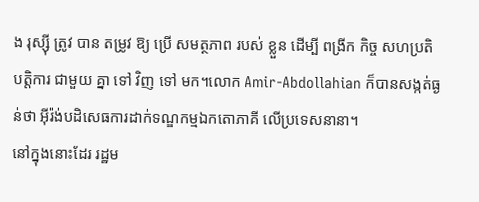ង រុស្ស៊ី ត្រូវ បាន តម្រូវ ឱ្យ ប្រើ សមត្ថភាព របស់ ខ្លួន ដើម្បី ពង្រីក កិច្ច សហប្រតិបត្តិការ ជាមួយ គ្នា ទៅ វិញ ទៅ មក។លោក Amir-Abdollahian ក៏បានសង្កត់ធ្ងន់ថា អ៊ីរ៉ង់បដិសេធការដាក់ទណ្ឌកម្មឯកតោភាគី លើប្រទេសនានា។
នៅក្នុងនោះដែរ រដ្ឋម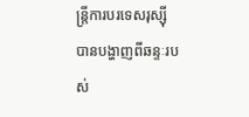ន្ត្រីការបរទេសរុស្ស៊ីបានបង្ហាញពីឆន្ទៈរបស់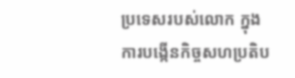ប្រទេសរបស់លោក ក្នុងការបង្កើនកិច្ចសហប្រតិប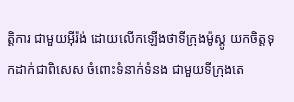ត្តិការ ជាមួយអ៊ីរ៉ង់ ដោយលើកឡើងថាទីក្រុងម៉ូស្គូ យកចិត្តទុកដាក់ជាពិសេស ចំពោះទំនាក់ទំនង ជាមួយទីក្រុងតេ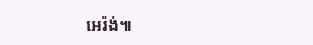អេរ៉ង់៕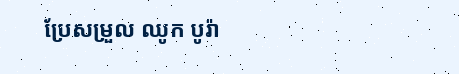ប្រែសម្រួល ឈូក បូរ៉ា